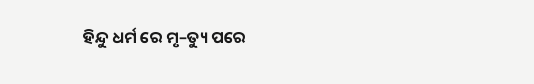ହିନ୍ଦୁ ଧର୍ମ ରେ ମୃ–ତ୍ୟୁ ପରେ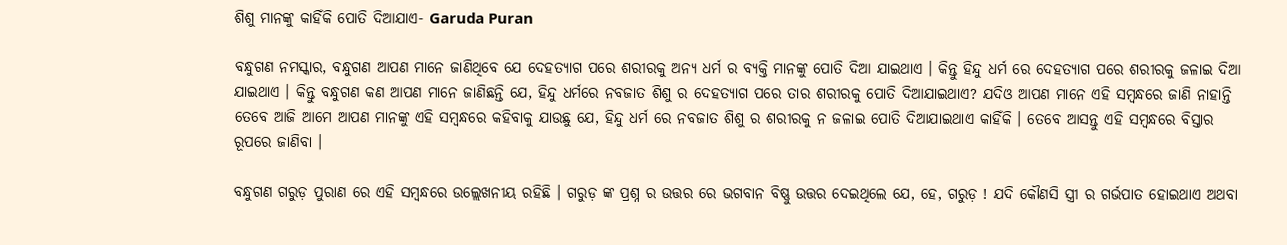ଶିଶୁ ମାନଙ୍କୁ କାହିଁକି ପୋତି ଦିଆଯାଏ- Garuda Puran

ବନ୍ଧୁଗଣ ନମସ୍କାର, ବନ୍ଧୁଗଣ ଆପଣ ମାନେ ଜାଣିଥିବେ ଯେ ଦେହତ୍ୟାଗ ପରେ ଶରୀରକୁ ଅନ୍ୟ ଧର୍ମ ର ବ୍ୟକ୍ତି ମାନଙ୍କୁ ପୋତି ଦିଆ ଯାଇଥାଏ । କିନ୍ତୁ ହିନ୍ଦୁ ଧର୍ମ ରେ ଦେହତ୍ୟାଗ ପରେ ଶରୀରକୁ ଜଳାଇ ଦିଆ ଯାଇଥାଏ । କିନ୍ତୁ ବନ୍ଧୁଗଣ କଣ ଆପଣ ମାନେ ଜାଣିଛନ୍ତି ଯେ, ହିନ୍ଦୁ ଧର୍ମରେ ନବଜାତ ଶିଶୁ ର ଦେହତ୍ୟାଗ ପରେ ତାର ଶରୀରକୁ ପୋତି ଦିଆଯାଇଥାଏ? ଯଦିଓ ଆପଣ ମାନେ ଏହି ସମ୍ବନ୍ଧରେ ଜାଣି ନାହାନ୍ତି ତେବେ ଆଜି ଆମେ ଆପଣ ମାନଙ୍କୁ ଏହି ସମ୍ବନ୍ଧରେ କହିବାକୁ ଯାଉଛୁ ଯେ, ହିନ୍ଦୁ ଧର୍ମ ରେ ନବଜାତ ଶିଶୁ ର ଶରୀରକୁ ନ ଜଳାଇ ପୋତି ଦିଆଯାଇଥାଏ କାହିଁକି । ତେବେ ଆସନ୍ତୁ ଏହି ସମ୍ବନ୍ଧରେ ବିସ୍ତାର ରୂପରେ ଜାଣିବା ।

ବନ୍ଧୁଗଣ ଗରୁଡ଼ ପୁରାଣ ରେ ଏହି ସମ୍ବନ୍ଧରେ ଉଲ୍ଲେଖନୀୟ ରହିଛି । ଗରୁଡ଼ ଙ୍କ ପ୍ରଶ୍ନ ର ଉତ୍ତର ରେ ଭଗବାନ ବିଷ୍ଣୁ ଉତ୍ତର ଦେଇଥିଲେ ଯେ, ହେ, ଗରୁଡ଼ ! ଯଦି କୌଣସି ସ୍ତ୍ରୀ ର ଗର୍ଭପାତ ହୋଇଥାଏ ଅଥବା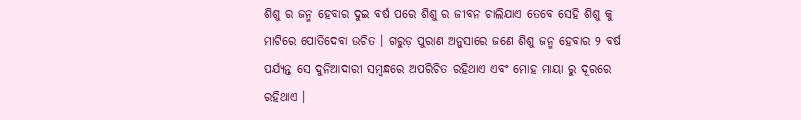ଶିଶୁ ର ଜନ୍ମ ହେବାର ଦୁଇ ବର୍ଷ ପରେ ଶିଶୁ ର ଜୀବନ ଚାଲିଯାଏ ତେବେ ସେହି ଶିଶୁ କୁ ମାଟିରେ ପୋତିଦେବା ଉଚିତ । ଗରୁଡ଼ ପୁରାଣ ଅନୁସାରେ ଜଣେ ଶିଶୁ ଜନ୍ମ ହେବାର ୨ ବର୍ଷ ପର୍ଯ୍ୟନ୍ତ ସେ ଦୁନିଆଦାରୀ ସମ୍ବନ୍ଧରେ ଅପରିଚିତ ରହିଥାଏ ଏବଂ ମୋହ ମାୟା ରୁ ଦୂରରେ ରହିଥାଏ ।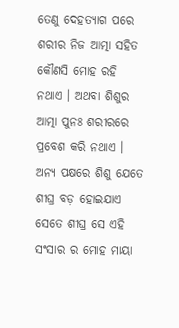ତେଣୁ ଦେହତ୍ୟାଗ ପରେ ଶରୀର ନିଜ ଆତ୍ମା ସହିତ କୌଣସି ମୋହ ରହି ନଥାଏ । ଅଥବା ଶିଶୁର ଆତ୍ମା ପୁନଃ ଶରୀରରେ ପ୍ରବେଶ କରି ନଥାଏ । ଅନ୍ୟ ପକ୍ଷରେ ଶିଶୁ ଯେତେ ଶୀଘ୍ର ବଡ଼ ହୋଇଯାଏ ସେତେ ଶୀଘ୍ର ସେ ଏହି ସଂସାର ର ମୋହ ମାୟା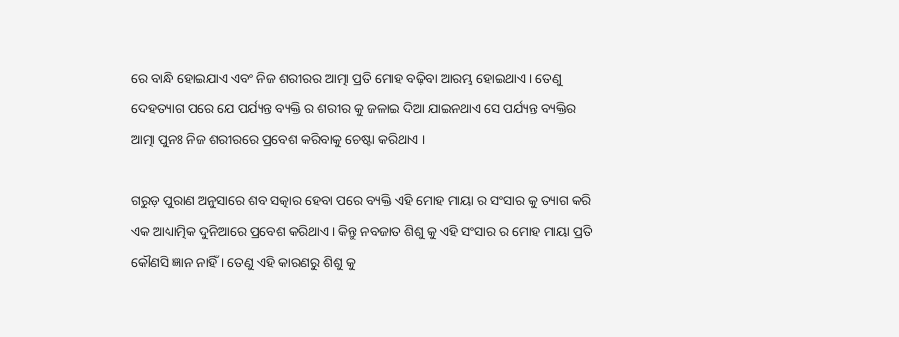ରେ ବାନ୍ଧି ହୋଇଯାଏ ଏବଂ ନିଜ ଶରୀରର ଆତ୍ମା ପ୍ରତି ମୋହ ବଢ଼ିବା ଆରମ୍ଭ ହୋଇଥାଏ । ତେଣୁ ଦେହତ୍ୟାଗ ପରେ ଯେ ପର୍ଯ୍ୟନ୍ତ ବ୍ୟକ୍ତି ର ଶରୀର କୁ ଜଳାଇ ଦିଆ ଯାଇନଥାଏ ସେ ପର୍ଯ୍ୟନ୍ତ ବ୍ୟକ୍ତିର ଆତ୍ମା ପୁନଃ ନିଜ ଶରୀରରେ ପ୍ରବେଶ କରିବାକୁ ଚେଷ୍ଟା କରିଥାଏ ।

ଗରୁଡ଼ ପୁରାଣ ଅନୁସାରେ ଶବ ସତ୍କାର ହେବା ପରେ ବ୍ୟକ୍ତି ଏହି ମୋହ ମାୟା ର ସଂସାର କୁ ତ୍ୟାଗ କରି ଏକ ଆଧ୍ୟାତ୍ମିକ ଦୁନିଆରେ ପ୍ରବେଶ କରିଥାଏ । କିନ୍ତୁ ନବଜାତ ଶିଶୁ କୁ ଏହି ସଂସାର ର ମୋହ ମାୟା ପ୍ରତି କୌଣସି ଜ୍ଞାନ ନାହିଁ । ତେଣୁ ଏହି କାରଣରୁ ଶିଶୁ କୁ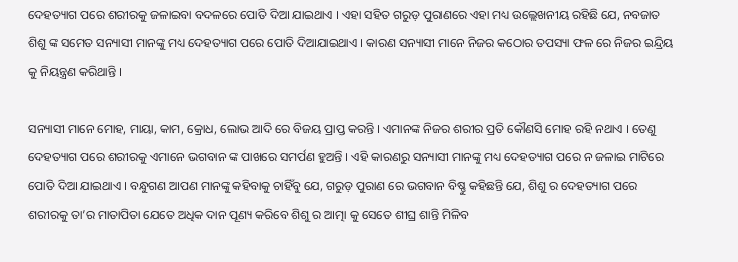ଦେହତ୍ୟାଗ ପରେ ଶରୀରକୁ ଜଳାଇବା ବଦଳରେ ପୋତି ଦିଆ ଯାଇଥାଏ । ଏହା ସହିତ ଗରୁଡ଼ ପୁରାଣରେ ଏହା ମଧ୍ୟ ଉଲ୍ଲେଖନୀୟ ରହିଛି ଯେ, ନବଜାତ ଶିଶୁ ଙ୍କ ସମେତ ସନ୍ୟାସୀ ମାନଙ୍କୁ ମଧ୍ୟ ଦେହତ୍ୟାଗ ପରେ ପୋତି ଦିଆଯାଇଥାଏ । କାରଣ ସନ୍ୟାସୀ ମାନେ ନିଜର କଠୋର ତପସ୍ୟା ଫଳ ରେ ନିଜର ଇନ୍ଦ୍ରିୟ କୁ ନିୟନ୍ତ୍ରଣ କରିଥାନ୍ତି ।

ସନ୍ୟାସୀ ମାନେ ମୋହ, ମାୟା, କାମ, କ୍ରୋଧ, ଲୋଭ ଆଦି ରେ ବିଜୟ ପ୍ରାପ୍ତ କରନ୍ତି । ଏମାନଙ୍କ ନିଜର ଶରୀର ପ୍ରତି କୌଣସି ମୋହ ରହି ନଥାଏ । ତେଣୁ ଦେହତ୍ୟାଗ ପରେ ଶରୀରକୁ ଏମାନେ ଭଗବାନ ଙ୍କ ପାଖରେ ସମର୍ପଣ ହୁଅନ୍ତି । ଏହି କାରଣରୁ ସନ୍ୟାସୀ ମାନଙ୍କୁ ମଧ୍ୟ ଦେହତ୍ୟାଗ ପରେ ନ ଜଳାଇ ମାଟିରେ ପୋତି ଦିଆ ଯାଇଥାଏ । ବନ୍ଧୁଗଣ ଆପଣ ମାନଙ୍କୁ କହିବାକୁ ଚାହିଁବୁ ଯେ, ଗରୁଡ଼ ପୁରାଣ ରେ ଭଗବାନ ବିଷ୍ଣୁ କହିଛନ୍ତି ଯେ, ଶିଶୁ ର ଦେହତ୍ୟାଗ ପରେ ଶରୀରକୁ ତା’ର ମାତାପିତା ଯେତେ ଅଧିକ ଦାନ ପୂଣ୍ୟ କରିବେ ଶିଶୁ ର ଆତ୍ମା କୁ ସେତେ ଶୀଘ୍ର ଶାନ୍ତି ମିଳିବ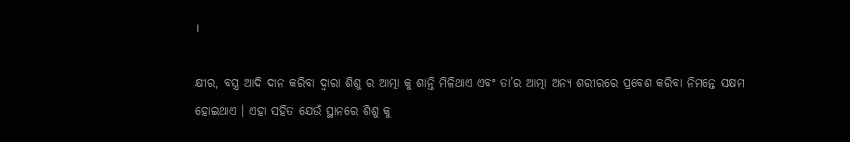।

କ୍ଷୀର, ବସ୍ତ୍ର ଆଦି ଦାନ କରିବା ଦ୍ୱାରା ଶିଶୁ ର ଆତ୍ମା କୁ ଶାନ୍ତି ମିଳିଥାଏ ଏବଂ ତା’ର ଆତ୍ମା ଅନ୍ୟ ଶରୀରରେ ପ୍ରବେଶ କରିବା ନିମନ୍ତେ ସକ୍ଷମ ହୋଇଥାଏ । ଏହା ସହିତ ଯେଉଁ ସ୍ଥାନରେ ଶିଶୁ କୁ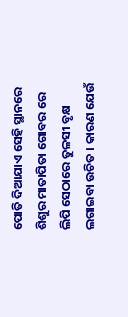ପୋତି ଦିଆଯାଏ ସେହି ସ୍ଥାନରେ ଶିଶୁର ମାତାପିତା ଗୋବର ରେ ଲିପି ସେଠାରେ ତୁଳସୀ ବୃକ୍ଷ ଲଗାଇବା ଉଚିତ । କାରଣ ଯେଉଁ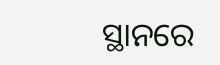ସ୍ଥାନରେ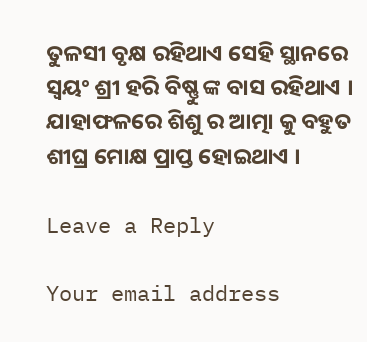ତୁଳସୀ ବୃକ୍ଷ ରହିଥାଏ ସେହି ସ୍ଥାନରେ ସ୍ୱୟଂ ଶ୍ରୀ ହରି ବିଷ୍ଣୁ ଙ୍କ ବାସ ରହିଥାଏ । ଯାହାଫଳରେ ଶିଶୁ ର ଆତ୍ମା କୁ ବହୁତ ଶୀଘ୍ର ମୋକ୍ଷ ପ୍ରାପ୍ତ ହୋଇଥାଏ ।

Leave a Reply

Your email address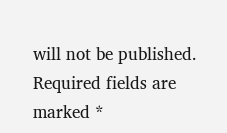will not be published. Required fields are marked *